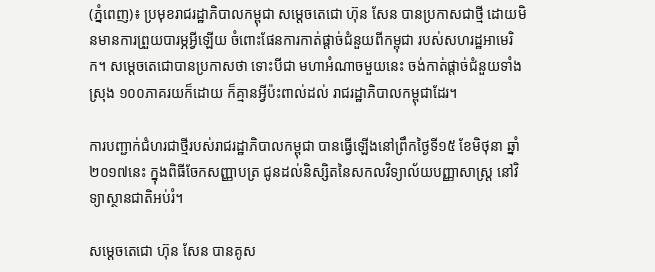(ភ្នំពេញ)៖ ប្រមុខរាជរដ្ឋាភិបាលកម្ពុជា សម្តេចតេជោ ហ៊ុន សែន បានប្រកាសជាថ្មី ដោយមិនមានការព្រួយបារម្ភអ្វីឡើយ ចំពោះផែនការកាត់ផ្តាច់ជំនួយពីកម្ពុជា របស់សហរដ្ឋអាមេរិក។ សម្តេចតេជោបានប្រកាសថា ទោះបីជា មហាអំណាចមួយនេះ ចង់កាត់ផ្តាច់ជំនួយទាំងស្រុង ១០០ភាគរយក៏ដោយ ក៏គ្មានអ្វីប៉ះពាល់ដល់ រាជរដ្ឋាភិបាលកម្ពុជាដែរ។

ការបញ្ជាក់ជំហរជាថ្មីរបស់រាជរដ្ឋាភិបាលកម្ពុជា បានធ្វើឡើងនៅព្រឹកថ្ងៃទី១៥ ខែមិថុនា ឆ្នាំ២០១៧នេះ ក្នុងពិធីចែកសញ្ញាបត្រ ជូនដល់និស្សិតនៃសកលវិទ្យាល័យបញ្ញាសាស្រ្ត នៅវិទ្យាស្ថានជាតិអប់រំ។

សម្តេចតេជោ ហ៊ុន សែន បានគូស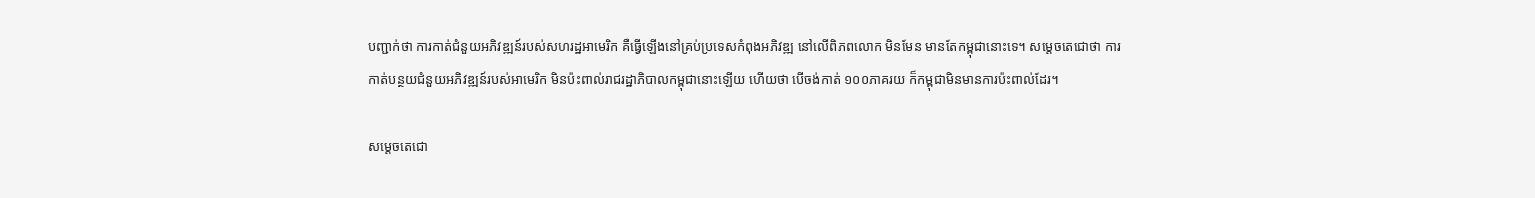បញ្ជាក់ថា ការកាត់ជំនួយអភិវឌ្ឍន៍របស់សហរដ្ឋអាមេរិក គឺធ្វើឡើងនៅគ្រប់ប្រទេសកំពុងអភិវឌ្ឍ នៅលើពិភពលោក មិនមែន មានតែកម្ពុជានោះទេ។ សម្តេចតេជោថា ការកាត់បន្ថយជំនួយអភិវឌ្ឍន៍របស់អាមេរិក មិនប៉ះពាល់រាជរដ្ឋាភិបាលកម្ពុជានោះឡើយ ហើយថា បើចង់កាត់ ១០០ភាគរយ ក៏កម្ពុជាមិនមានការប៉ះពាល់ដែរ។

សម្តេចតេជោ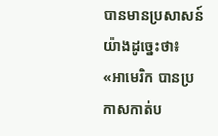បានមានប្រសាសន៍យ៉ាងដូច្នេះថា៖ «អាមេរិក បានប្រកាសកាត់ប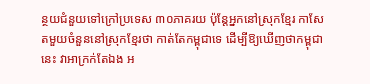ន្ថយជំនួយទៅក្រៅប្រទេស ៣០ភាគរយ ប៉ុន្តែអ្នកនៅស្រុកខ្មែរ កាសែតមួយចំនួននៅស្រុកខ្មែរថា កាត់តែកម្ពុជាទេ ដើម្បីឱ្យឃើញថាកម្ពុជានេះ វាអាក្រក់តែឯង អ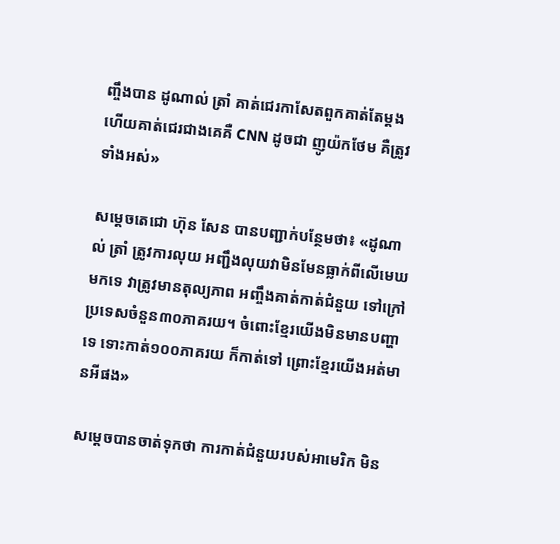ញ្ចឹងបាន ដូណាល់ ត្រាំ គាត់ជេរកាសែតពួកគាត់តែម្តង ហើយគាត់ជេរជាងគេគឺ CNN ដូចជា ញូយ៉កថែម គឺត្រូវទាំងអស់»

សម្តេចតេជោ ហ៊ុន សែន បានបញ្ជាក់បន្ថែមថា៖ «ដូណាល់ ត្រាំ ត្រូវការលុយ អញ្ជឹងលុយវាមិនមែនធ្លាក់ពីលើមេឃមកទេ វាត្រូវមានតុល្យភាព អញ្ចឹងគាត់កាត់ជំនួយ ទៅក្រៅប្រទេសចំនួន៣០ភាគរយ។ ចំពោះខ្មែរយើងមិនមានបញ្ហាទេ ទោះកាត់១០០ភាគរយ ក៏កាត់ទៅ ព្រោះខ្មែរយើងអត់មានអីផង»

សម្តេចបានចាត់ទុកថា ការកាត់ជំនួយរបស់អាមេរិក មិន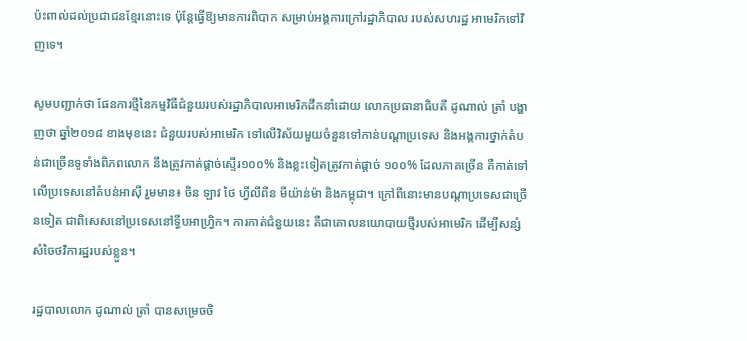ប៉ះពាល់ដល់ប្រជាជនខ្មែរនោះទេ ប៉ុន្តែធ្វើឱ្យមានការពិបាក សម្រាប់អង្គការក្រៅរដ្ឋាភិបាល របស់សហរដ្ឋ អាមេរិកទៅវិញទេ។

សូមបញ្ជាក់ថា ផែនការថ្មីនៃកម្មវិធីជំនួយរបស់រដ្ឋាភិបាលអាមេរិកដឹកនាំដោយ លោកប្រធានាធិបតី ដូណាល់ ត្រាំ បង្ហាញថា ឆ្នាំ២០១៨ ខាងមុខនេះ ជំនួយរបស់អាមេរិក ទៅលើវិស័យមួយចំនួនទៅកាន់បណ្តាប្រទេស និងអង្គការថ្នាក់តំបន់ជាច្រើនទូទាំងពិភពលោក នឹងត្រូវកាត់ផ្តាច់ស្ទើរ១០០% និងខ្លះទៀតត្រូវកាត់ផ្តាច់ ១០០% ដែលភាគច្រើន គឺកាត់ទៅលើប្រទេសនៅតំបន់អាស៊ី រួមមាន៖ ចិន ឡាវ ថៃ ហ្វីលីពីន មីយ៉ាន់ម៉ា និងកម្ពុជា។ ក្រៅពីនោះមានបណ្តាប្រទេសជាច្រើនទៀត ជាពិសេសនៅប្រទេសនៅទ្វីបអាហ្រ្វិក។ ការកាត់ជំនួយនេះ គឺជាគោលនយោបាយថ្មីរបស់អាមេរិក ដើម្បីសន្សំសំចៃថវិការដ្ឋរបស់ខ្លួន។

រដ្ឋបាលលោក ដូណាល់ ត្រាំ បានសម្រេចចិ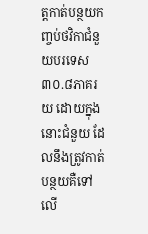ត្តកាត់បន្ថយកញ្ចប់ថវិកាជំនួយបរទេស ៣០.៨ភាគរយ ដោយក្នុងនោះជំនួយ ដែលនឹងត្រូវកាត់បន្ថយគឺទៅលើ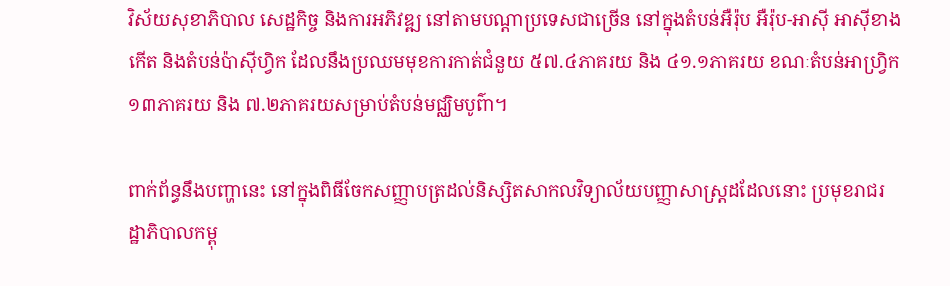វិស័យសុខាភិបាល សេដ្ឋកិច្ច និងការអភិវឌ្ឍ នៅតាមបណ្ដាប្រទេសជាច្រើន នៅក្នុងតំបន់អឺរ៉ុប អឺរ៉ុប-អាស៊ី អាស៊ីខាងកើត និងតំបន់ប៉ាស៊ីហ្វិក ដែលនឹងប្រឈមមុខការកាត់ជំនួយ ៥៧.៤ភាគរយ និង ៤១.១ភាគរយ ខណៈតំបន់អាហ្រ្វិក ១៣ភាគរយ និង ៧.២ភាគរយសម្រាប់តំបន់មជ្ឈិមបូព៌ា។

ពាក់ព័ន្ធនឹងបញ្ហានេះ នៅក្នុងពិធីចែកសញ្ញាបត្រដល់និស្សិតសាកលវិទ្យាល័យបញ្ញាសាស្រ្តដដែលនោះ ប្រមុខរាជរដ្ឋាភិបាលកម្ពុ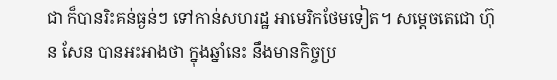ជា ក៏បានរិះគន់ធ្ងន់ៗ ទៅកាន់សហរដ្ឋ អាមេរិកថែមទៀត។ សម្តេចតេជោ ហ៊ុន សែន បានអះអាងថា ក្នុងឆ្នាំនេះ នឹងមានកិច្ចប្រ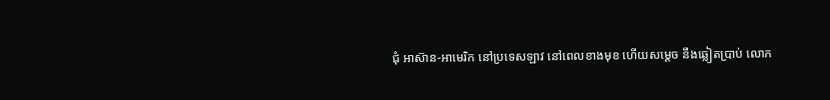ជុំ អាស៊ាន-អាមេរិក នៅប្រទេសឡាវ នៅពេលខាងមុខ ហើយសម្តេច នឹងឆ្លៀតប្រាប់ លោក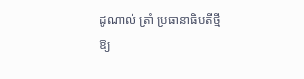ដូណាល់ ត្រាំ ប្រធានាធិបតីថ្មី ឱ្យ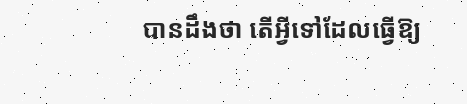បានដឹងថា តើអ្វីទៅដែលធ្វើឱ្យ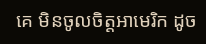គេ មិនចូលចិត្តអាមេរិក ដូច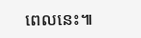ពេលនេះ៕